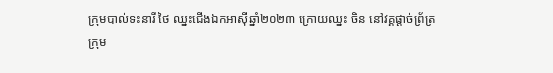ក្រុមបាល់ទះនារី ថៃ ឈ្នះជើងឯកអាស៊ីឆ្នាំ២០២៣ ក្រោយឈ្នះ ចិន នៅវគ្គផ្តាច់ព្រ័ត្រ
ក្រុម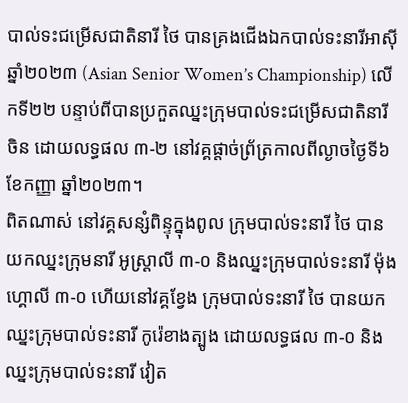បាល់ទះជម្រើសជាតិនារី ថៃ បានគ្រងជើងឯកបាល់ទះនារីអាស៊ី ឆ្នាំ២០២៣ (Asian Senior Women’s Championship) លើកទី២២ បន្ទាប់ពីបានប្រកួតឈ្នះក្រុមបាល់ទះជម្រើសជាតិនារី ចិន ដោយលទ្ធផល ៣-២ នៅវគ្គផ្តាច់ព្រ័ត្រកាលពីល្ងាចថ្ងៃទី៦ ខែកញ្ញា ឆ្នាំ២០២៣។
ពិតណាស់ នៅវគ្គសន្សំពិន្ទុក្នុងពូល ក្រុមបាល់ទះនារី ថៃ បានយកឈ្នះក្រុមនារី អូស្ត្រាលី ៣-០ និងឈ្នះក្រុមបាល់ទះនារី ម៉ុងហ្គោលី ៣-០ ហើយនៅវគ្គខ្វែង ក្រុមបាល់ទះនារី ថៃ បានយកឈ្នះក្រុមបាល់ទះនារី កូរ៉េខាងត្បូង ដោយលទ្ធផល ៣-០ និងឈ្នះក្រុមបាល់ទះនារី វៀត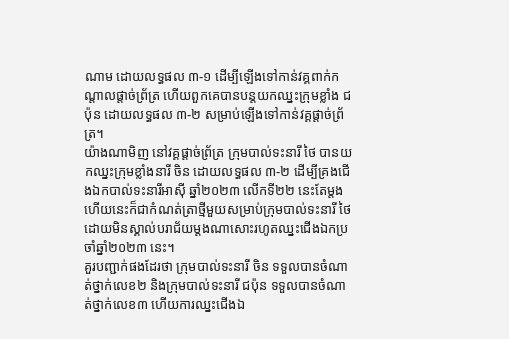ណាម ដោយលទ្ធផល ៣-១ ដើម្បីឡើងទៅកាន់វគ្គពាក់កណ្តាលផ្តាច់ព្រ័ត្រ ហើយពួកគេបានបន្តយកឈ្នះក្រុមខ្លាំង ជប៉ុន ដោយលទ្ធផល ៣-២ សម្រាប់ឡើងទៅកាន់វគ្គផ្តាច់ព្រ័ត្រ។
យ៉ាងណាមិញ នៅវគ្គផ្តាច់ព្រ័ត្រ ក្រុមបាល់ទះនារី ថៃ បានយកឈ្នះក្រុមខ្លាំងនារី ចិន ដោយលទ្ធផល ៣-២ ដើម្បីគ្រងជើងឯកបាល់ទះនារីអាស៊ី ឆ្នាំ២០២៣ លើកទី២២ នេះតែម្តង ហើយនេះក៏ជាកំណត់ត្រាថ្មីមួយសម្រាប់ក្រុមបាល់ទះនារី ថៃ ដោយមិនស្គាល់បរាជ័យម្តងណាសោះរហូតឈ្នះជើងឯកប្រចាំឆ្នាំ២០២៣ នេះ។
គួរបញ្ជាក់ផងដែរថា ក្រុមបាល់ទះនារី ចិន ទទួលបានចំណាត់ថ្នាក់លេខ២ និងក្រុមបាល់ទះនារី ជប៉ុន ទទួលបានចំណាត់ថ្នាក់លេខ៣ ហើយការឈ្នះជើងឯ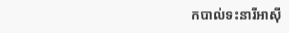កបាល់ទះនារីអាស៊ី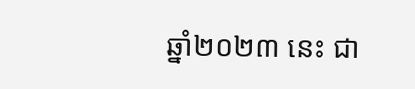ឆ្នាំ២០២៣ នេះ ជា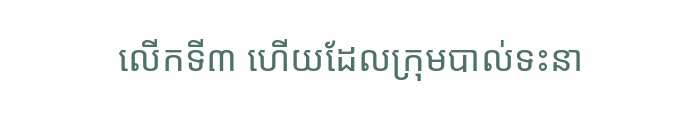លើកទី៣ ហើយដែលក្រុមបាល់ទះនា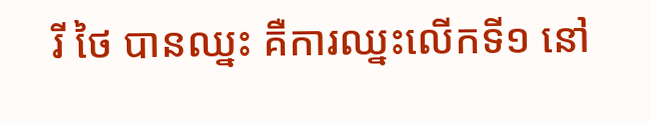រី ថៃ បានឈ្នះ គឺការឈ្នះលើកទី១ នៅ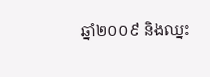ឆ្នាំ២០០៩ និងឈ្នះ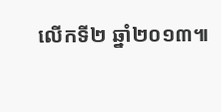លើកទី២ ឆ្នាំ២០១៣៕